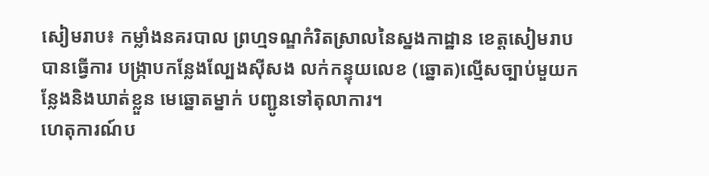សៀមរាប៖ កម្លាំងនគរបាល ព្រហ្មទណ្ឌកំរិតស្រាលនៃស្នងកាដ្ឋាន ខេត្តសៀមរាបបានធ្វើការ បង្ក្រាបកន្លែងល្បែងស៊ីសង លក់កន្ទុយលេខ (ឆ្នោត)ល្មើសច្បាប់មួយកន្លែងនិងឃាត់ខ្លួន មេឆ្នោតម្នាក់ បញ្ជូនទៅតុលាការ។
ហេតុការណ៍ប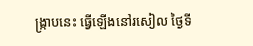ង្ក្រាបនេះ ធ្វើឡើងនៅរសៀល ថ្ងៃទី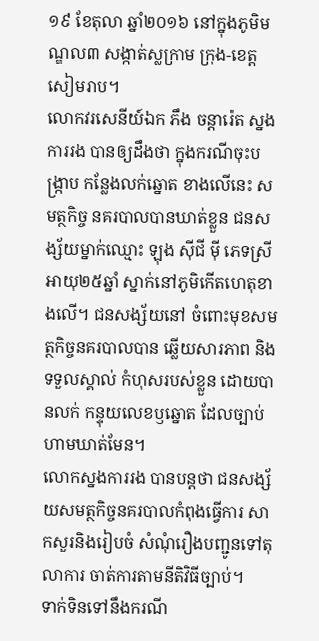១៩ ខែតុលា ឆ្នាំ២០១៦ នៅក្នុងភូមិមណ្ឌល៣ សង្កាត់ស្លក្រាម ក្រុង-ខេត្តសៀមរាប។
លោកវរសេនីយ៍ឯក ភឹង ចន្ដារ៉េត ស្នងការរង បានឲ្យដឹងថា ក្នុងករណីចុះបង្ក្រាប កន្លែងលក់ឆ្នោត ខាងលើនេះ សមត្ថកិច្ច នគរបាលបានឃាត់ខ្លួន ជនសង្ស័យម្នាក់ឈ្មោះ ឡុង ស៊ីជី ម៉ី ភេទស្រី អាយុ២៥ឆ្នាំ ស្នាក់នៅភូមិកើតហេតុខាងលើ។ ជនសង្ស័យនៅ ចំពោះមុខសមត្ថកិច្ចនគរបាលបាន ឆ្លើយសារភាព និងទទួលស្គាល់ កំហុសរបស់ខ្លួន ដោយបានលក់ កន្ទុយលេខឫឆ្នោត ដែលច្បាប់ហាមឃាត់មែន។
លោកស្នងការរង បានបន្តថា ជនសង្ស័យសមត្ថកិច្ចនគរបាលកំពុងធ្វើការ សាកសួរនិងរៀបចំ សំណុំរឿងបញ្ជូនទៅតុលាការ ចាត់ការតាមនីតិវិធីច្បាប់។
ទាក់ទិនទៅនឹងករណី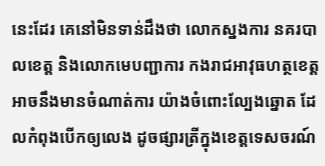នេះដែរ គេនៅមិនទាន់ដឹងថា លោកស្នងការ នគរបាលខេត្ត និងលោកមេបញ្ជាការ កងរាជអាវុធហត្ថខេត្ត អាចនឹងមានចំណាត់ការ យ៉ាងចំពោះល្បែងឆ្នោត ដែលកំពុងបើកឲ្យលេង ដូចផ្សារត្រីក្នុងខេត្តទេសចរណ៍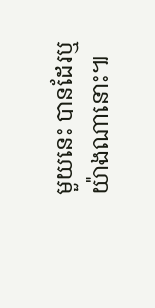មួយនេះ បានដែរឬយ៉ាងណានោះ៕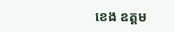ខេង ឧត្តម